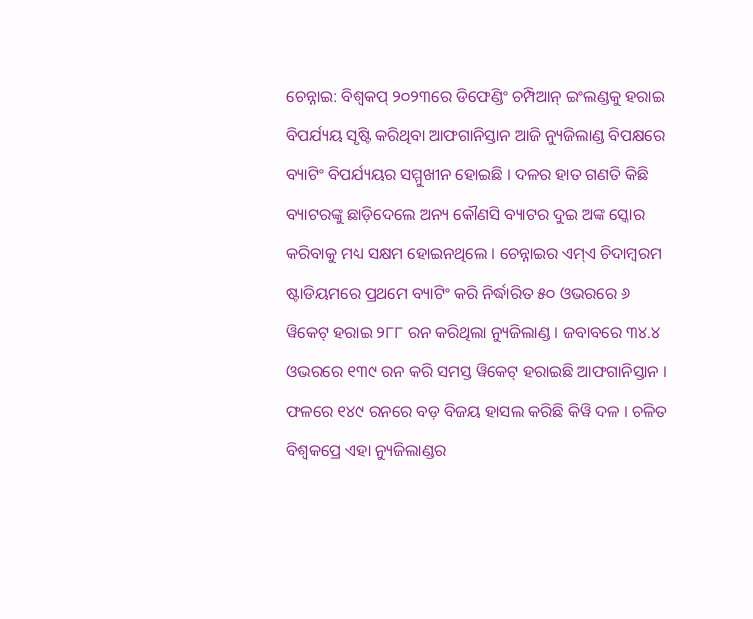ଚେନ୍ନାଇ: ବିଶ୍ବକପ୍ ୨୦୨୩ରେ ଡିଫେଣ୍ଡିଂ ଚମ୍ପିଆନ୍ ଇଂଲଣ୍ଡକୁ ହରାଇ ବିପର୍ଯ୍ୟୟ ସୃଷ୍ଟି କରିଥିବା ଆଫଗାନିସ୍ତାନ ଆଜି ନ୍ୟୁଜିଲାଣ୍ଡ ବିପକ୍ଷରେ ବ୍ୟାଟିଂ ବିପର୍ଯ୍ୟୟର ସମ୍ମୁଖୀନ ହୋଇଛି । ଦଳର ହାତ ଗଣତି କିଛି ବ୍ୟାଟରଙ୍କୁ ଛାଡ଼ିଦେଲେ ଅନ୍ୟ କୌଣସି ବ୍ୟାଟର ଦୁଇ ଅଙ୍କ ସ୍କୋର କରିବାକୁ ମଧ୍ୟ ସକ୍ଷମ ହୋଇନଥିଲେ । ଚେନ୍ନାଇର ଏମ୍ଏ ଚିଦାମ୍ବରମ ଷ୍ଟାଡିୟମରେ ପ୍ରଥମେ ବ୍ୟାଟିଂ କରି ନିର୍ଦ୍ଧାରିତ ୫୦ ଓଭରରେ ୬ ୱିକେଟ୍ ହରାଇ ୨୮୮ ରନ କରିଥିଲା ନ୍ୟୁଜିଲାଣ୍ଡ । ଜବାବରେ ୩୪.୪ ଓଭରରେ ୧୩୯ ରନ କରି ସମସ୍ତ ୱିକେଟ୍ ହରାଇଛି ଆଫଗାନିସ୍ତାନ । ଫଳରେ ୧୪୯ ରନରେ ବଡ଼ ବିଜୟ ହାସଲ କରିଛି କିୱି ଦଳ । ଚଳିତ ବିଶ୍ବକପ୍ରେ ଏହା ନ୍ୟୁଜିଲାଣ୍ଡର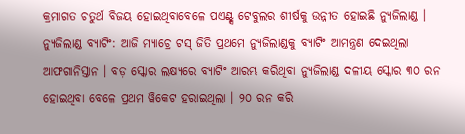କ୍ରମାଗତ ଚତୁର୍ଥ ବିଜୟ ହୋଇଥିବାବେଳେ ପଏଣ୍ଟ୍ସ ଟେବୁଲର ଶୀର୍ଷକୁ ଉନ୍ନୀତ ହୋଇଛି ନ୍ୟୁଜିଲାଣ୍ଡ ।
ନ୍ୟୁଜିଲାଣ୍ଡ ବ୍ୟାଟିଂ: ଆଜି ମ୍ୟାଚ୍ରେ ଟସ୍ ଜିତି ପ୍ରଥମେ ନ୍ୟୁଜିଲାଣ୍ଡକୁ ବ୍ୟାଟିଂ ଆମନ୍ତ୍ରଣ ଦେଇଥିଲା ଆଫଗାନିସ୍ତାନ । ବଡ଼ ସ୍କୋର ଲକ୍ଷ୍ୟରେ ବ୍ୟାଟିଂ ଆରମ୍ଭ କରିଥିବା ନ୍ୟୁଜିଲାଣ୍ଡ ଦଳୀୟ ସ୍କୋର ୩୦ ରନ ହୋଇଥିବା ବେଳେ ପ୍ରଥମ ୱିକେଟ ହରାଇଥିଲା । ୨୦ ରନ କରି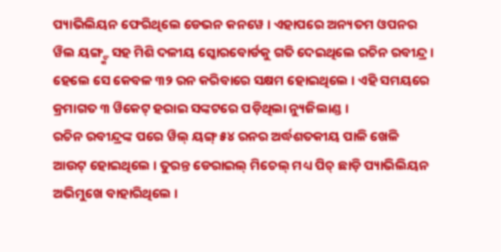ପ୍ୟାଭିଲିୟନ ଫେରିଥିଲେ ଡେଭନ କନୱେ । ଏହାପରେ ଅନ୍ୟତମ ଓପନର ୱିଲ ୟଙ୍ଗ୍ଙ୍କ ସହ ମିଶି ଦଳୀୟ ସ୍କୋରବୋର୍ଡକୁ ଗତି ଦେଇଥିଲେ ରଚିନ ରବୀନ୍ଦ୍ର । ହେଲେ ସେ କେବଳ ୩୨ ରନ କରିବାରେ ସକ୍ଷମ ହୋଇଥିଲେ । ଏହି ସମୟରେ କ୍ରମାଗତ ୩ ୱିକେଟ୍ ହରାଇ ସଙ୍କଟରେ ପଡ଼ିଥିଲା ନ୍ୟୁଜିଲାଣ୍ଡ ।
ରଚିନ ରବୀନ୍ଦ୍ରଙ୍କ ପରେ ୱିଲ୍ ୟଙ୍ଗ୍ ୫୪ ରନର ଅର୍ଦ୍ଧଶତକୀୟ ପାଳି ଖେଳି ଆଉଟ୍ ହୋଇଥିଲେ । ତୁରନ୍ତ ଡେରାଇଲ୍ ମିଚେଲ୍ ମଧ୍ୟ ପିଚ୍ ଛାଡ଼ି ପ୍ୟାଭିଲିୟନ ଅଭିମୁଖେ ବାହାରିଥିଲେ ।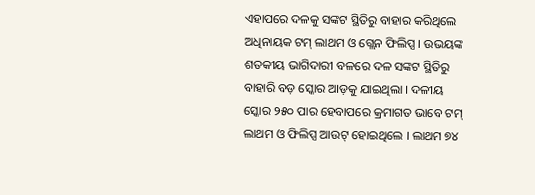ଏହାପରେ ଦଳକୁ ସଙ୍କଟ ସ୍ଥିତିରୁ ବାହାର କରିଥିଲେ ଅଧିନାୟକ ଟମ୍ ଲାଥମ ଓ ଗ୍ଲେନ ଫିଲିପ୍ସ । ଉଭୟଙ୍କ ଶତକୀୟ ଭାଗିଦାରୀ ବଳରେ ଦଳ ସଙ୍କଟ ସ୍ଥିତିରୁ ବାହାରି ବଡ଼ ସ୍କୋର ଆଡ଼କୁ ଯାଇଥିଲା । ଦଳୀୟ ସ୍କୋର ୨୫୦ ପାର ହେବାପରେ କ୍ରମାଗତ ଭାବେ ଟମ୍ ଲାଥମ ଓ ଫିଲିପ୍ସ ଆଉଟ୍ ହୋଇଥିଲେ । ଲାଥମ ୭୪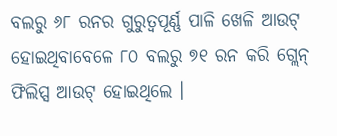ବଲରୁ ୬୮ ରନର ଗୁରୁତ୍ବପୂର୍ଣ୍ଣ ପାଳି ଖେଳି ଆଉଟ୍ ହୋଇଥିବାବେଳେ ୮୦ ବଲରୁ ୭୧ ରନ କରି ଗ୍ଲେନ୍ ଫିଲିପ୍ସ ଆଉଟ୍ ହୋଇଥିଲେ ।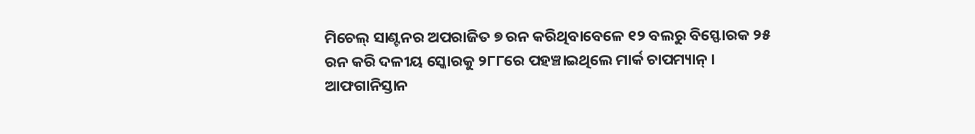ମିଚେଲ୍ ସାଣ୍ଟନର ଅପରାଜିତ ୭ ରନ କରିଥିବାବେଳେ ୧୨ ବଲରୁ ବିସ୍ଫୋରକ ୨୫ ରନ କରି ଦଳୀୟ ସ୍କୋରକୁ ୨୮୮ରେ ପହଞ୍ଚାଇଥିଲେ ମାର୍କ ଚାପମ୍ୟାନ୍ ।
ଆଫଗାନିସ୍ତାନ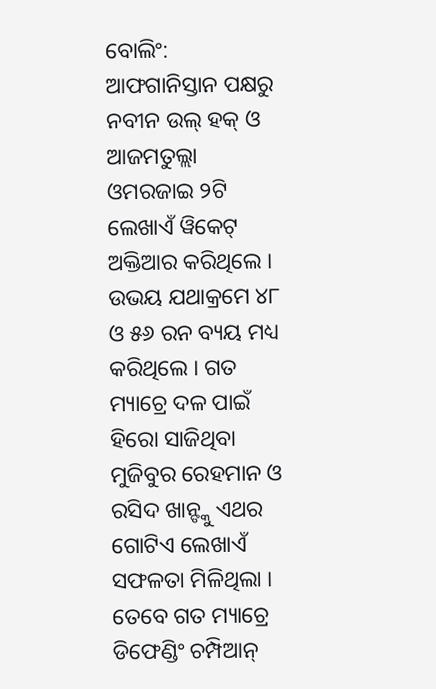ବୋଲିଂ: ଆଫଗାନିସ୍ତାନ ପକ୍ଷରୁ ନବୀନ ଉଲ୍ ହକ୍ ଓ ଆଜମତୁଲ୍ଲା ଓମରଜାଇ ୨ଟି ଲେଖାଏଁ ୱିକେଟ୍ ଅକ୍ତିଆର କରିଥିଲେ । ଉଭୟ ଯଥାକ୍ରମେ ୪୮ ଓ ୫୬ ରନ ବ୍ୟୟ ମଧ୍ୟ କରିଥିଲେ । ଗତ ମ୍ୟାଚ୍ରେ ଦଳ ପାଇଁ ହିରୋ ସାଜିଥିବା ମୁଜିବୁର ରେହମାନ ଓ ରସିଦ ଖାନ୍ଙ୍କୁ ଏଥର ଗୋଟିଏ ଲେଖାଏଁ ସଫଳତା ମିଳିଥିଲା । ତେବେ ଗତ ମ୍ୟାଚ୍ରେ ଡିଫେଣ୍ଡିଂ ଚମ୍ପିଆନ୍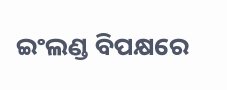ଇଂଲଣ୍ଡ ବିପକ୍ଷରେ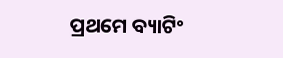ପ୍ରଥମେ ବ୍ୟାଟିଂ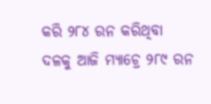କରି ୨୮୪ ରନ କରିଥିବା ଦଳକୁ ଆଜି ମ୍ୟାଚ୍ରେ ୨୮୯ ରନ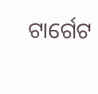ଟାର୍ଗେଟ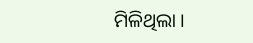ମିଳିଥିଲା ।